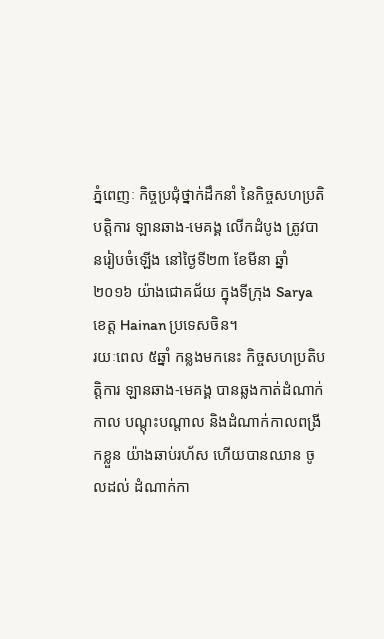ភ្នំពេញៈ កិច្ចប្រជុំថ្នាក់ដឹកនាំ នៃកិច្ចសហប្រតិបត្តិការ ឡានឆាង-មេគង្គ លើកដំបូង ត្រូវបានរៀបចំឡើង នៅថ្ងៃទី២៣ ខែមីនា ឆ្នាំ២០១៦ យ៉ាងជោគជ័យ ក្នុងទីក្រុង Sarya ខេត្ត Hainan ប្រទេសចិន។
រយៈពេល ៥ឆ្នាំ កន្លងមកនេះ កិច្ចសហប្រតិបត្តិការ ឡានឆាង-មេគង្គ បានឆ្លងកាត់ដំណាក់ កាល បណ្តុះបណ្តាល និងដំណាក់កាលពង្រីកខ្លួន យ៉ាងឆាប់រហ័ស ហើយបានឈាន ចូលដល់ ដំណាក់កា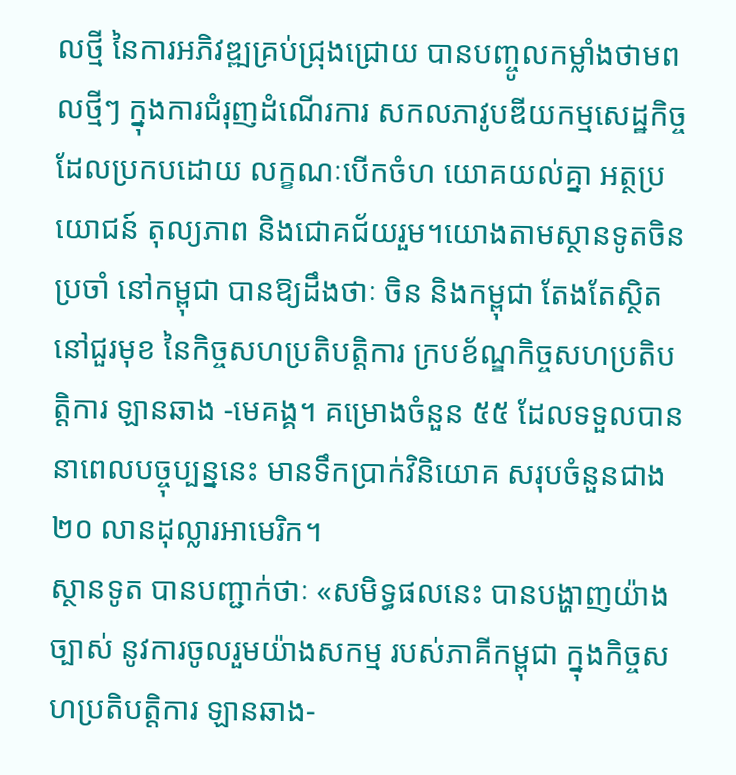លថ្មី នៃការអភិវឌ្ឍគ្រប់ជ្រុងជ្រោយ បានបញ្ចូលកម្លាំងថាមពលថ្មីៗ ក្នុងការជំរុញដំណើរការ សកលភាវូបឌីយកម្មសេដ្ឋកិច្ច ដែលប្រកបដោយ លក្ខណៈបើកចំហ យោគយល់គ្នា អត្ថប្រយោជន៍ តុល្យភាព និងជោគជ័យរួម។យោងតាមស្ថានទូតចិនប្រចាំ នៅកម្ពុជា បានឱ្យដឹងថាៈ ចិន និងកម្ពុជា តែងតែស្ថិតនៅជួរមុខ នៃកិច្ចសហប្រតិបត្តិការ ក្របខ័ណ្ឌកិច្ចសហប្រតិបត្តិការ ឡានឆាង -មេគង្គ។ គម្រោងចំនួន ៥៥ ដែលទទួលបាន នាពេលបច្ចុប្បន្ននេះ មានទឹកប្រាក់វិនិយោគ សរុបចំនួនជាង ២០ លានដុល្លារអាមេរិក។
ស្ថានទូត បានបញ្ជាក់ថាៈ «សមិទ្ធផលនេះ បានបង្ហាញយ៉ាងច្បាស់ នូវការចូលរួមយ៉ាងសកម្ម របស់ភាគីកម្ពុជា ក្នុងកិច្ចសហប្រតិបត្តិការ ឡានឆាង-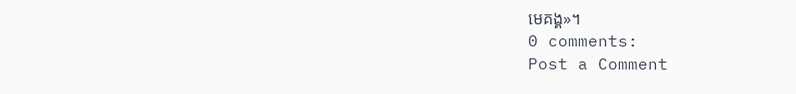មេគង្គ»។
0 comments:
Post a Comment